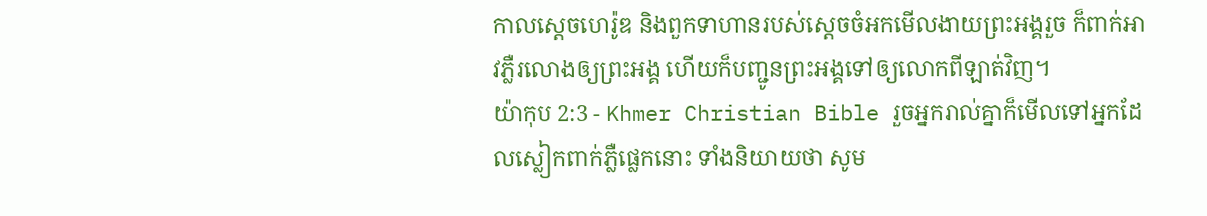កាលស្ដេចហេរ៉ូឌ និងពួកទាហានរបស់ស្ដេចចំអកមើលងាយព្រះអង្គរួច ក៏ពាក់អាវភ្លឺរលោងឲ្យព្រះអង្គ ហើយក៏បញ្ជូនព្រះអង្គទៅឲ្យលោកពីឡាត់វិញ។
យ៉ាកុប 2:3 - Khmer Christian Bible រួចអ្នករាល់គ្នាក៏មើលទៅអ្នកដែលស្លៀកពាក់ភ្លឺផ្លេកនោះ ទាំងនិយាយថា សូម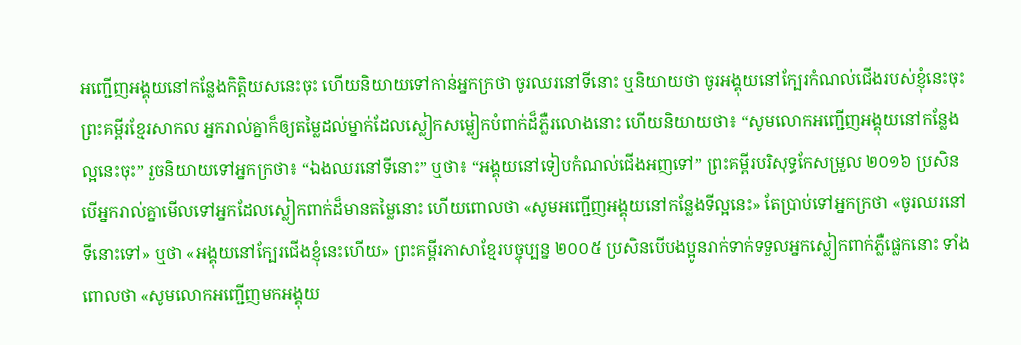អញ្ជើញអង្គុយនៅកន្លែងកិត្ដិយសនេះចុះ ហើយនិយាយទៅកាន់អ្នកក្រថា ចូរឈរនៅទីនោះ ឬនិយាយថា ចូរអង្គុយនៅក្បែរកំណល់ជើងរបស់ខ្ញុំនេះចុះ ព្រះគម្ពីរខ្មែរសាកល អ្នករាល់គ្នាក៏ឲ្យតម្លៃដល់ម្នាក់ដែលស្លៀកសម្លៀកបំពាក់ដ៏ភ្លឺរលោងនោះ ហើយនិយាយថា៖ “សូមលោកអញ្ជើញអង្គុយនៅកន្លែងល្អនេះចុះ” រួចនិយាយទៅអ្នកក្រថា៖ “ឯងឈរនៅទីនោះ” ឬថា៖ “អង្គុយនៅទៀបកំណល់ជើងអញទៅ” ព្រះគម្ពីរបរិសុទ្ធកែសម្រួល ២០១៦ ប្រសិនបើអ្នករាល់គ្នាមើលទៅអ្នកដែលស្លៀកពាក់ដ៏មានតម្លៃនោះ ហើយពោលថា «សូមអញ្ជើញអង្គុយនៅកន្លែងទីល្អនេះ» តែប្រាប់ទៅអ្នកក្រថា «ចូរឈរនៅទីនោះទៅ» ឬថា «អង្គុយនៅក្បែរជើងខ្ញុំនេះហើយ» ព្រះគម្ពីរភាសាខ្មែរបច្ចុប្បន្ន ២០០៥ ប្រសិនបើបងប្អូនរាក់ទាក់ទទួលអ្នកស្លៀកពាក់ភ្លឺផ្លេកនោះ ទាំងពោលថា «សូមលោកអញ្ជើញមកអង្គុយ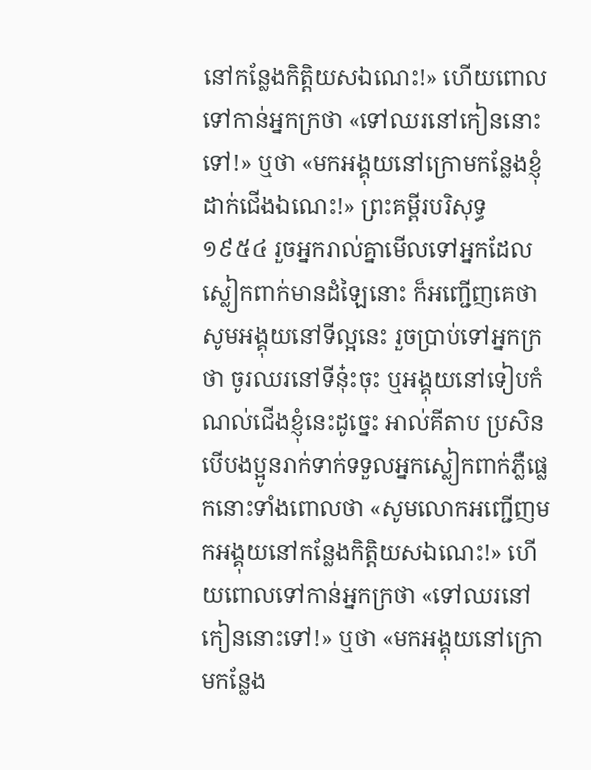នៅកន្លែងកិត្តិយសឯណេះ!» ហើយពោលទៅកាន់អ្នកក្រថា «ទៅឈរនៅកៀននោះទៅ!» ឬថា «មកអង្គុយនៅក្រោមកន្លែងខ្ញុំដាក់ជើងឯណេះ!» ព្រះគម្ពីរបរិសុទ្ធ ១៩៥៤ រួចអ្នករាល់គ្នាមើលទៅអ្នកដែលស្លៀកពាក់មានដំឡៃនោះ ក៏អញ្ជើញគេថា សូមអង្គុយនៅទីល្អនេះ រួចប្រាប់ទៅអ្នកក្រថា ចូរឈរនៅទីនុ៎ះចុះ ឬអង្គុយនៅទៀបកំណល់ជើងខ្ញុំនេះដូច្នេះ អាល់គីតាប ប្រសិនបើបងប្អូនរាក់ទាក់ទទួលអ្នកស្លៀកពាក់ភ្លឺផ្លេកនោះទាំងពោលថា «សូមលោកអញ្ជើញមកអង្គុយនៅកន្លែងកិត្ដិយសឯណេះ!» ហើយពោលទៅកាន់អ្នកក្រថា «ទៅឈរនៅកៀននោះទៅ!» ឬថា «មកអង្គុយនៅក្រោមកន្លែង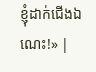ខ្ញុំដាក់ជើងឯណេះ!» |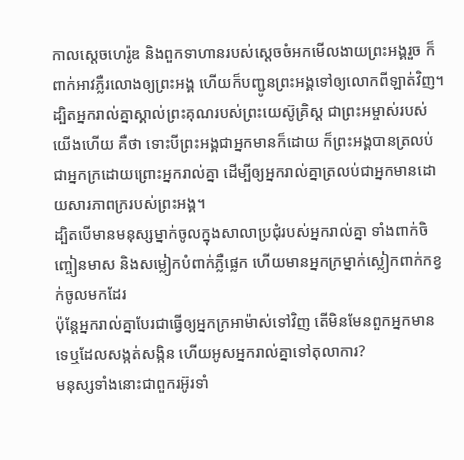កាលស្ដេចហេរ៉ូឌ និងពួកទាហានរបស់ស្ដេចចំអកមើលងាយព្រះអង្គរួច ក៏ពាក់អាវភ្លឺរលោងឲ្យព្រះអង្គ ហើយក៏បញ្ជូនព្រះអង្គទៅឲ្យលោកពីឡាត់វិញ។
ដ្បិតអ្នករាល់គ្នាស្គាល់ព្រះគុណរបស់ព្រះយេស៊ូគ្រិស្ដ ជាព្រះអម្ចាស់របស់យើងហើយ គឺថា ទោះបីព្រះអង្គជាអ្នកមានក៏ដោយ ក៏ព្រះអង្គបានត្រលប់ជាអ្នកក្រដោយព្រោះអ្នករាល់គ្នា ដើម្បីឲ្យអ្នករាល់គ្នាត្រលប់ជាអ្នកមានដោយសារភាពក្ររបស់ព្រះអង្គ។
ដ្បិតបើមានមនុស្សម្នាក់ចូលក្នុងសាលាប្រជុំរបស់អ្នករាល់គ្នា ទាំងពាក់ចិញ្ចៀនមាស និងសម្លៀកបំពាក់ភ្លឺផ្លេក ហើយមានអ្នកក្រម្នាក់ស្លៀកពាក់កខ្វក់ចូលមកដែរ
ប៉ុន្ដែអ្នករាល់គ្នាបែរជាធ្វើឲ្យអ្នកក្រអាម៉ាស់ទៅវិញ តើមិនមែនពួកអ្នកមានទេឬដែលសង្កត់សង្កិន ហើយអូសអ្នករាល់គ្នាទៅតុលាការ?
មនុស្សទាំងនោះជាពួករអ៊ូរទាំ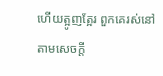ហើយត្អូញត្អែរ ពួកគេរស់នៅតាមសេចក្ដី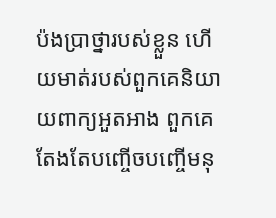ប៉ងប្រាថ្នារបស់ខ្លួន ហើយមាត់របស់ពួកគេនិយាយពាក្យអួតអាង ពួកគេតែងតែបញ្ចើចបញ្ចើមនុ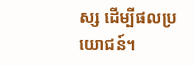ស្ស ដើម្បីផលប្រយោជន៍។